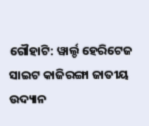ଗୌହାଟି: ୱାର୍ଲ୍ଡ ହେରିଟେଜ ସାଇଟ କାଜିରଙ୍ଗା ଜାତୀୟ ଉଦ୍ୟାନ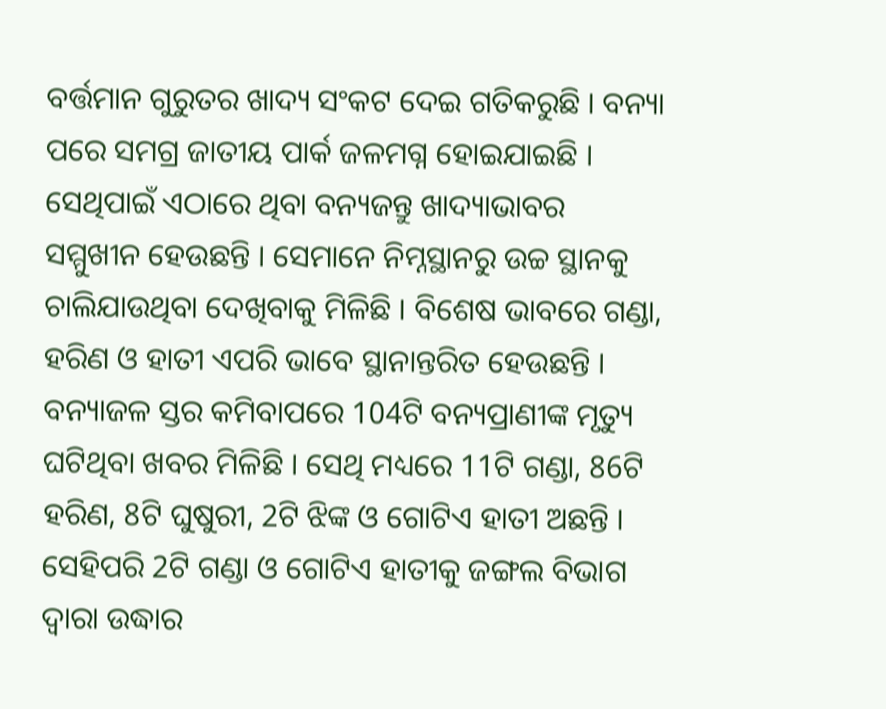ବର୍ତ୍ତମାନ ଗୁରୁତର ଖାଦ୍ୟ ସଂକଟ ଦେଇ ଗତିକରୁଛି । ବନ୍ୟା ପରେ ସମଗ୍ର ଜାତୀୟ ପାର୍କ ଜଳମଗ୍ନ ହୋଇଯାଇଛି । ସେଥିପାଇଁ ଏଠାରେ ଥିବା ବନ୍ୟଜନ୍ତୁ ଖାଦ୍ୟାଭାବର ସମ୍ମୁଖୀନ ହେଉଛନ୍ତି । ସେମାନେ ନିମ୍ନସ୍ଥାନରୁ ଉଚ୍ଚ ସ୍ଥାନକୁ ଚାଲିଯାଉଥିବା ଦେଖିବାକୁ ମିଳିଛି । ବିଶେଷ ଭାବରେ ଗଣ୍ଡା, ହରିଣ ଓ ହାତୀ ଏପରି ଭାବେ ସ୍ଥାନାନ୍ତରିତ ହେଉଛନ୍ତି ।
ବନ୍ୟାଜଳ ସ୍ତର କମିବାପରେ 104ଟି ବନ୍ୟପ୍ରାଣୀଙ୍କ ମୃତ୍ୟୁ ଘଟିଥିବା ଖବର ମିଳିଛି । ସେଥି ମଧ୍ୟରେ 11ଟି ଗଣ୍ଡା, 86ଟି ହରିଣ, 8ଟି ଘୁଷୁରୀ, 2ଟି ଝିଙ୍କ ଓ ଗୋଟିଏ ହାତୀ ଅଛନ୍ତି । ସେହିପରି 2ଟି ଗଣ୍ଡା ଓ ଗୋଟିଏ ହାତୀକୁ ଜଙ୍ଗଲ ବିଭାଗ ଦ୍ବାରା ଉଦ୍ଧାର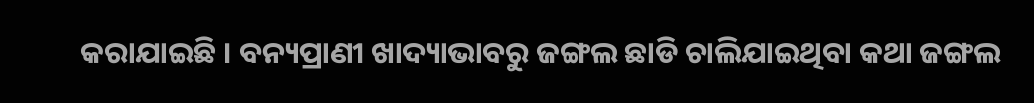କରାଯାଇଛି । ବନ୍ୟପ୍ରାଣୀ ଖାଦ୍ୟାଭାବରୁ ଜଙ୍ଗଲ ଛାଡି ଚାଲିଯାଇଥିବା କଥା ଜଙ୍ଗଲ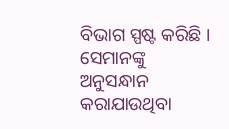ବିଭାଗ ସ୍ପଷ୍ଟ କରିଛି । ସେମାନଙ୍କୁ ଅନୁସନ୍ଧାନ କରାଯାଉଥିବା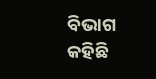ବିଭାଗ କହିଛି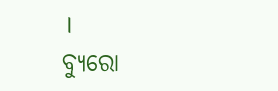।
ବ୍ୟୁରୋ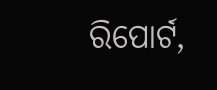ରିପୋର୍ଟ,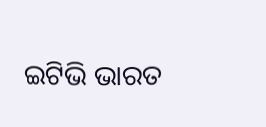ଇଟିଭି ଭାରତ